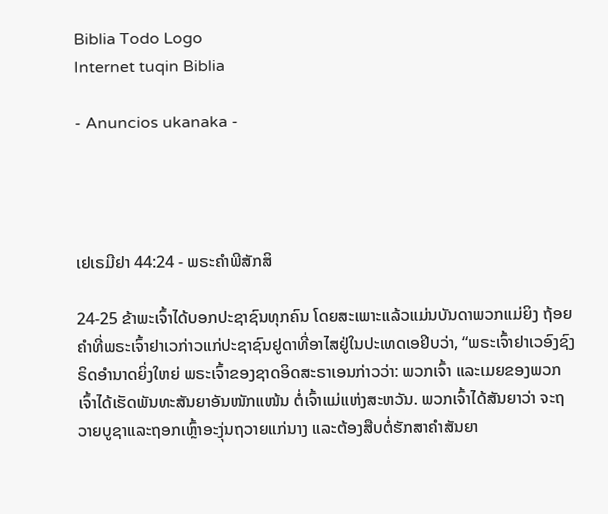Biblia Todo Logo
Internet tuqin Biblia

- Anuncios ukanaka -




ເຢເຣມີຢາ 44:24 - ພຣະຄຳພີສັກສິ

24-25 ຂ້າພະເຈົ້າໄດ້ບອກປະຊາຊົນທຸກຄົນ ໂດຍສະເພາະແລ້ວແມ່ນບັນດາພວກແມ່ຍິງ ຖ້ອຍຄຳທີ່ພຣະເຈົ້າຢາເວກ່າວແກ່ປະຊາຊົນຢູດາທີ່ອາໄສຢູ່ໃນປະເທດເອຢິບວ່າ, “ພຣະເຈົ້າຢາເວອົງຊົງຣິດອຳນາດຍິ່ງໃຫຍ່ ພຣະເຈົ້າຂອງຊາດອິດສະຣາເອນກ່າວວ່າ: ພວກເຈົ້າ ແລະເມຍຂອງພວກເຈົ້າໄດ້ເຮັດພັນທະສັນຍາອັນໜັກແໜ້ນ ຕໍ່ເຈົ້າແມ່ແຫ່ງສະຫວັນ. ພວກເຈົ້າໄດ້ສັນຍາວ່າ ຈະຖວາຍບູຊາແລະຖອກເຫຼົ້າອະງຸ່ນຖວາຍແກ່ນາງ ແລະຕ້ອງສືບຕໍ່ຮັກສາຄຳສັນຍາ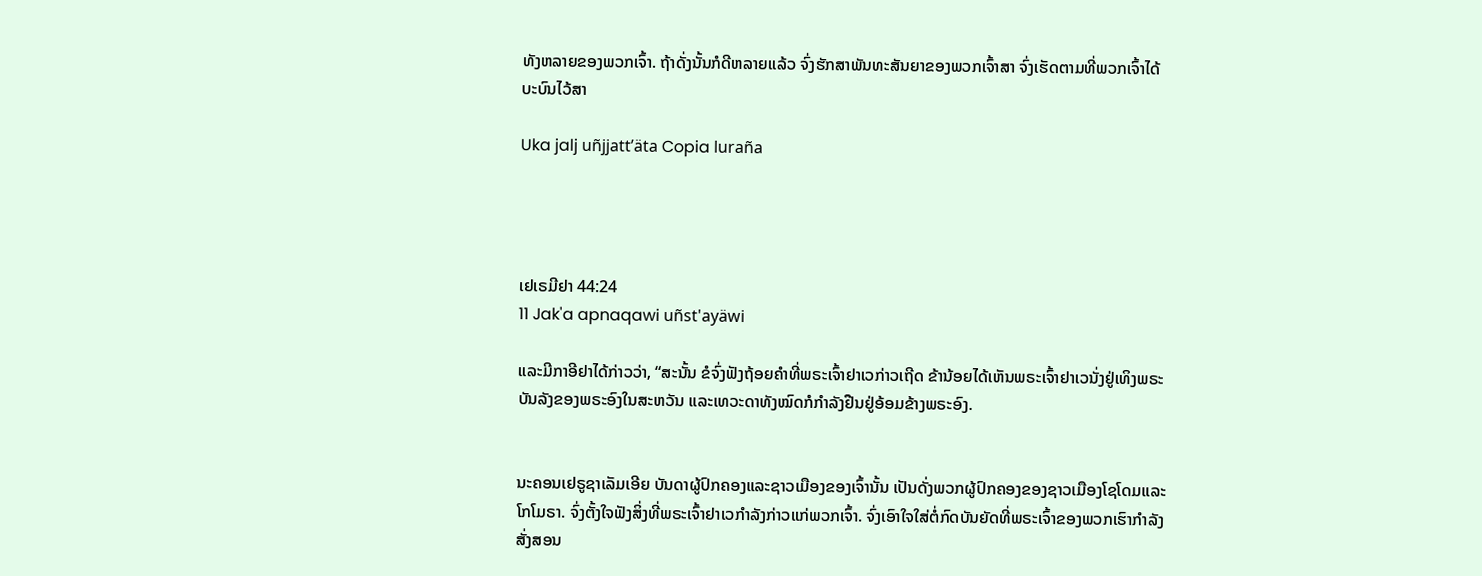ທັງຫລາຍຂອງພວກເຈົ້າ. ຖ້າດັ່ງນັ້ນກໍດີຫລາຍແລ້ວ ຈົ່ງຮັກສາພັນທະສັນຍາຂອງພວກເຈົ້າສາ ຈົ່ງເຮັດຕາມທີ່ພວກເຈົ້າໄດ້ບະບົນໄວ້ສາ

Uka jalj uñjjattʼäta Copia luraña




ເຢເຣມີຢາ 44:24
11 Jak'a apnaqawi uñst'ayäwi

ແລະມີກາອີຢາໄດ້ກ່າວວ່າ, “ສະນັ້ນ ຂໍຈົ່ງຟັງຖ້ອຍຄຳທີ່ພຣະເຈົ້າຢາເວກ່າວເຖີດ ຂ້ານ້ອຍໄດ້ເຫັນພຣະເຈົ້າຢາເວນັ່ງຢູ່ເທິງພຣະບັນລັງຂອງພຣະອົງໃນສະຫວັນ ແລະເທວະດາທັງໝົດກໍກຳລັງຢືນຢູ່ອ້ອມຂ້າງພຣະອົງ.


ນະຄອນເຢຣູຊາເລັມເອີຍ ບັນດາຜູ້ປົກຄອງແລະຊາວເມືອງຂອງເຈົ້ານັ້ນ ເປັນດັ່ງພວກຜູ້ປົກຄອງຂອງຊາວເມືອງໂຊໂດມແລະໂກໂມຣາ. ຈົ່ງຕັ້ງໃຈຟັງສິ່ງທີ່ພຣະເຈົ້າຢາເວກຳລັງກ່າວແກ່ພວກເຈົ້າ. ຈົ່ງເອົາໃຈໃສ່ຕໍ່ກົດບັນຍັດທີ່ພຣະເຈົ້າຂອງພວກເຮົາກຳລັງສັ່ງສອນ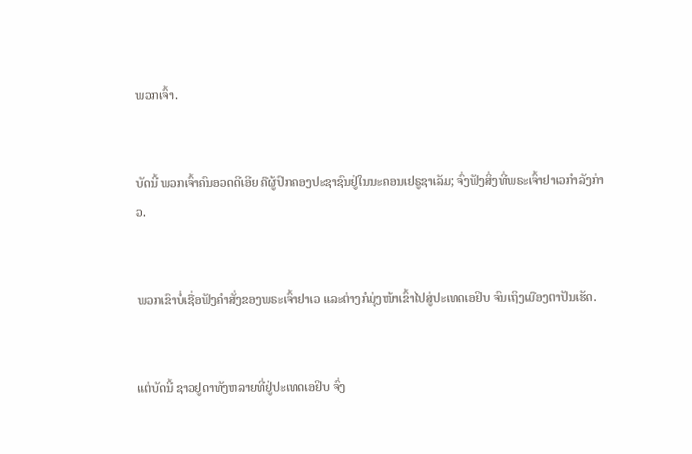ພວກເຈົ້າ.


ບັດນີ້ ພວກເຈົ້າຄົນອວດດີເອີຍ ຄືຜູ້ປົກຄອງປະຊາຊົນຢູ່ໃນນະຄອນເຢຣູຊາເລັມ; ຈົ່ງຟັງສິ່ງທີ່ພຣະເຈົ້າຢາເວກຳລັງກ່າວ.


ພວກເຂົາບໍ່ເຊື່ອຟັງຄຳສັ່ງຂອງພຣະເຈົ້າຢາເວ ແລະຕ່າງກໍມຸ່ງໜ້າເຂົ້າໄປສູ່ປະເທດເອຢິບ ຈົນເຖິງເມືອງຕາປັນເຮັດ.


ແຕ່ບັດນີ້ ຊາວຢູດາທັງຫລາຍທີ່ຢູ່ປະເທດເອຢິບ ຈົ່ງ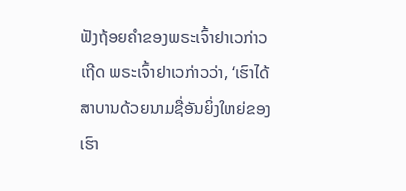ຟັງຖ້ອຍຄຳຂອງພຣະເຈົ້າຢາເວກ່າວເຖີດ ພຣະເຈົ້າຢາເວກ່າວວ່າ, ‘ເຮົາໄດ້ສາບານດ້ວຍນາມຊື່ອັນຍິ່ງໃຫຍ່ຂອງເຮົາ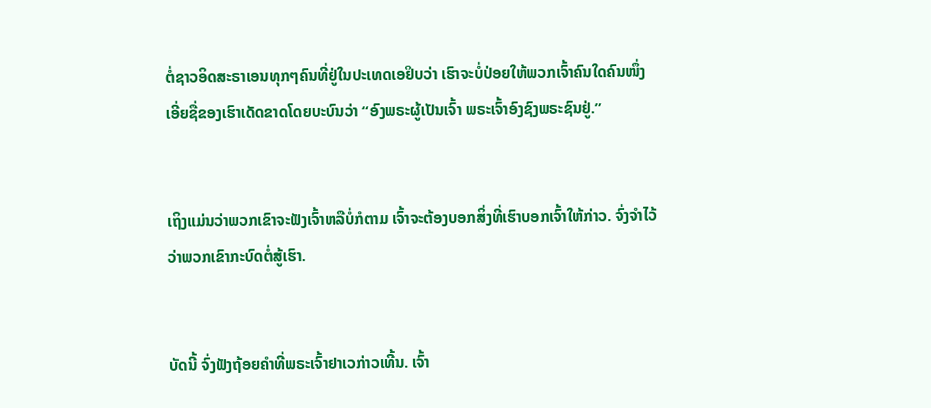ຕໍ່ຊາວອິດສະຣາເອນທຸກໆຄົນທີ່ຢູ່ໃນປະເທດເອຢິບວ່າ ເຮົາຈະບໍ່ປ່ອຍໃຫ້ພວກເຈົ້າຄົນໃດຄົນໜຶ່ງເອີ່ຍຊື່ຂອງເຮົາເດັດຂາດໂດຍບະບົນວ່າ “ອົງພຣະຜູ້ເປັນເຈົ້າ ພຣະເຈົ້າອົງຊົງພຣະຊົນຢູ່.”


ເຖິງແມ່ນວ່າພວກເຂົາຈະຟັງເຈົ້າຫລືບໍ່ກໍຕາມ ເຈົ້າຈະຕ້ອງບອກສິ່ງທີ່ເຮົາບອກເຈົ້າໃຫ້ກ່າວ. ຈົ່ງຈຳໄວ້ວ່າພວກເຂົາກະບົດຕໍ່ສູ້ເຮົາ.


ບັດນີ້ ຈົ່ງຟັງຖ້ອຍຄຳທີ່ພຣະເຈົ້າຢາເວກ່າວເທີ້ນ. ເຈົ້າ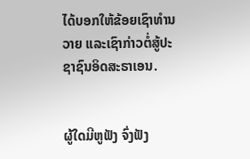ໄດ້ບອກໃຫ້ຂ້ອຍເຊົາທຳນວາຍ ແລະເຊົາກ່າວຕໍ່ສູ້ປະຊາຊົນອິດສະຣາເອນ.


ຜູ້ໃດມີຫູຟັງ ຈົ່ງຟັງ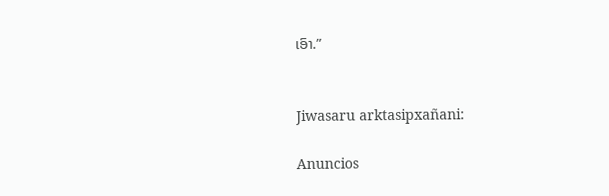ເອົາ.”


Jiwasaru arktasipxañani:

Anuncios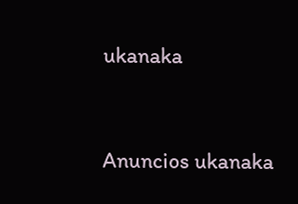ukanaka


Anuncios ukanaka